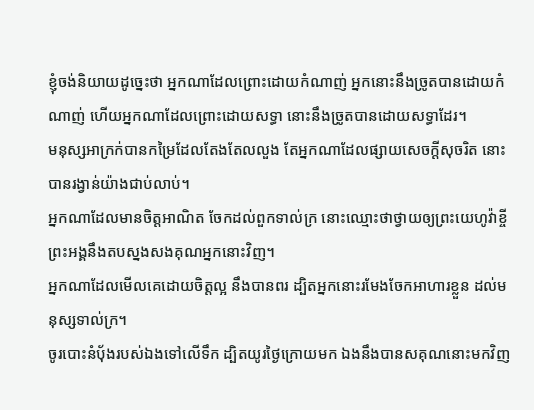ខ្ញុំចង់និយាយដូច្នេះថា អ្នកណាដែលព្រោះដោយកំណាញ់ អ្នកនោះនឹងច្រូតបានដោយកំណាញ់ ហើយអ្នកណាដែលព្រោះដោយសទ្ធា នោះនឹងច្រូតបានដោយសទ្ធាដែរ។
មនុស្សអាក្រក់បានកម្រៃដែលតែងតែលលួង តែអ្នកណាដែលផ្សាយសេចក្ដីសុចរិត នោះបានរង្វាន់យ៉ាងជាប់លាប់។
អ្នកណាដែលមានចិត្តអាណិត ចែកដល់ពួកទាល់ក្រ នោះឈ្មោះថាថ្វាយឲ្យព្រះយេហូវ៉ាខ្ចី ព្រះអង្គនឹងតបស្នងសងគុណអ្នកនោះវិញ។
អ្នកណាដែលមើលគេដោយចិត្តល្អ នឹងបានពរ ដ្បិតអ្នកនោះរមែងចែកអាហារខ្លួន ដល់មនុស្សទាល់ក្រ។
ចូរបោះនំបុ័ងរបស់ឯងទៅលើទឹក ដ្បិតយូរថ្ងៃក្រោយមក ឯងនឹងបានសគុណនោះមកវិញ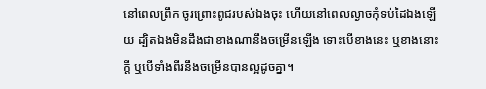នៅពេលព្រឹក ចូរព្រោះពូជរបស់ឯងចុះ ហើយនៅពេលល្ងាចកុំទប់ដៃឯងឡើយ ដ្បិតឯងមិនដឹងជាខាងណានឹងចម្រើនឡើង ទោះបើខាងនេះ ឬខាងនោះក្តី ឬបើទាំងពីរនឹងចម្រើនបានល្អដូចគ្នា។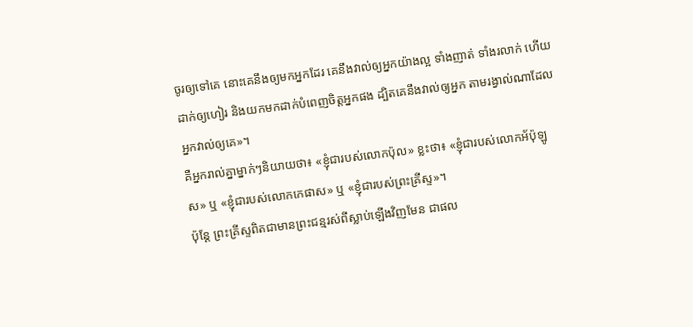ចូរឲ្យទៅគេ នោះគេនឹងឲ្យមកអ្នកដែរ គេនឹងវាល់ឲ្យអ្នកយ៉ាងល្អ ទាំងញាត់ ទាំងរលាក់ ហើយដាក់ឲ្យហៀរ និងយកមកដាក់បំពេញចិត្តអ្នកផង ដ្បិតគេនឹងវាល់ឲ្យអ្នក តាមរង្វាល់ណាដែលអ្នកវាល់ឲ្យគេ»។
គឺអ្នករាល់គ្នាម្នាក់ៗនិយាយថា៖ «ខ្ញុំជារបស់លោកប៉ុល» ខ្លះថា៖ «ខ្ញុំជារបស់លោកអ័ប៉ុឡូស» ឬ «ខ្ញុំជារបស់លោកកេផាស» ឬ «ខ្ញុំជារបស់ព្រះគ្រីស្ទ»។
ប៉ុន្តែ ព្រះគ្រីស្ទពិតជាមានព្រះជន្មរស់ពីស្លាប់ឡើងវិញមែន ជាផល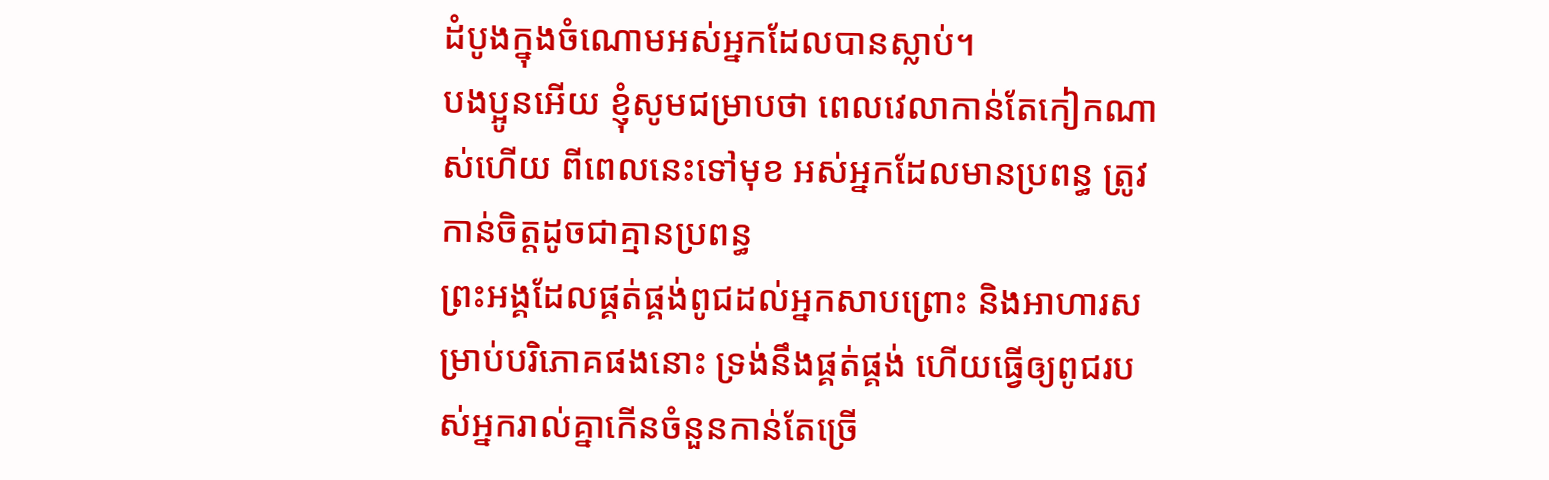ដំបូងក្នុងចំណោមអស់អ្នកដែលបានស្លាប់។
បងប្អូនអើយ ខ្ញុំសូមជម្រាបថា ពេលវេលាកាន់តែកៀកណាស់ហើយ ពីពេលនេះទៅមុខ អស់អ្នកដែលមានប្រពន្ធ ត្រូវកាន់ចិត្តដូចជាគ្មានប្រពន្ធ
ព្រះអង្គដែលផ្គត់ផ្គង់ពូជដល់អ្នកសាបព្រោះ និងអាហារសម្រាប់បរិភោគផងនោះ ទ្រង់នឹងផ្គត់ផ្គង់ ហើយធ្វើឲ្យពូជរបស់អ្នករាល់គ្នាកើនចំនួនកាន់តែច្រើ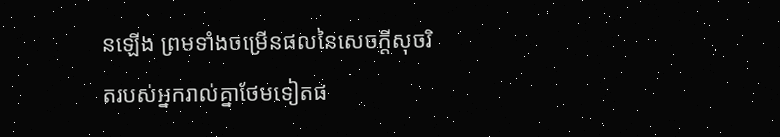នឡើង ព្រមទាំងចម្រើនផលនៃសេចក្ដីសុចរិតរបស់អ្នករាល់គ្នាថែមទៀតផ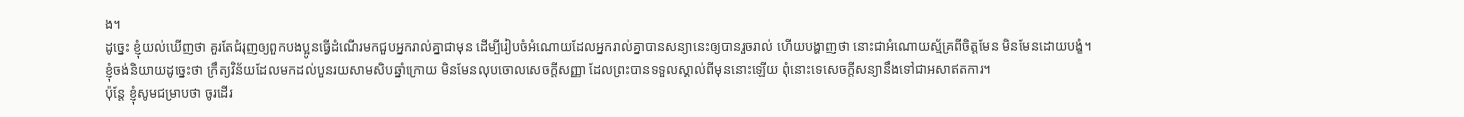ង។
ដូច្នេះ ខ្ញុំយល់ឃើញថា គួរតែជំរុញឲ្យពួកបងប្អូនធ្វើដំណើរមកជួបអ្នករាល់គ្នាជាមុន ដើម្បីរៀបចំអំណោយដែលអ្នករាល់គ្នាបានសន្យានេះឲ្យបានរួចរាល់ ហើយបង្ហាញថា នោះជាអំណោយស្ម័គ្រពីចិត្តមែន មិនមែនដោយបង្ខំ។
ខ្ញុំចង់និយាយដូច្នេះថា ក្រឹត្យវិន័យដែលមកដល់បួនរយសាមសិបឆ្នាំក្រោយ មិនមែនលុបចោលសេចក្តីសញ្ញា ដែលព្រះបានទទួលស្គាល់ពីមុននោះឡើយ ពុំនោះទេសេចក្តីសន្យានឹងទៅជាអសាឥតការ។
ប៉ុន្ដែ ខ្ញុំសូមជម្រាបថា ចូរដើរ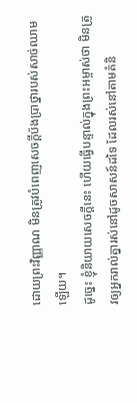ដោយព្រះវិញ្ញាណ មិនត្រូវបំពេញសេចក្ដីប៉ងប្រាថ្នារបស់សាច់ឈាមឡើយ។
ដូច្នេះ ខ្ញុំនិយាយសេចក្តីនេះ ហើយធ្វើបន្ទាល់ក្នុងព្រះអម្ចាស់ថា មិនត្រូវឲ្យអ្នករាល់គ្នារស់នៅដូចសាសន៍ដទៃ ដែលរស់នៅតាមគំនិ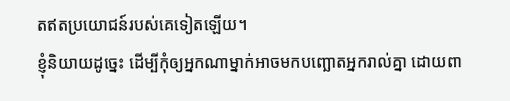តឥតប្រយោជន៍របស់គេទៀតឡើយ។
ខ្ញុំនិយាយដូច្នេះ ដើម្បីកុំឲ្យអ្នកណាម្នាក់អាចមកបញ្ឆោតអ្នករាល់គ្នា ដោយពា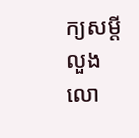ក្យសម្ដីលួងលោ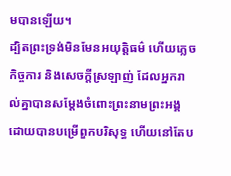មបានឡើយ។
ដ្បិតព្រះទ្រង់មិនមែនអយុត្តិធម៌ ហើយភ្លេចកិច្ចការ និងសេចក្តីស្រឡាញ់ ដែលអ្នករាល់គ្នាបានសម្ដែងចំពោះព្រះនាមព្រះអង្គ ដោយបានបម្រើពួកបរិសុទ្ធ ហើយនៅតែប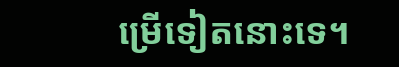ម្រើទៀតនោះទេ។